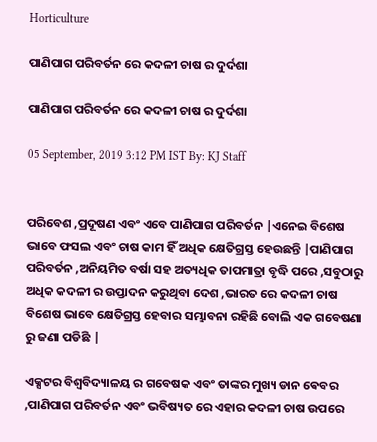Horticulture

ପାଣିପାଗ ପରିବର୍ତନ ରେ କଦଳୀ ଚାଷ ର ଦୁର୍ଦଶା

ପାଣିପାଗ ପରିବର୍ତନ ରେ କଦଳୀ ଚାଷ ର ଦୁର୍ଦଶା

05 September, 2019 3:12 PM IST By: KJ Staff


ପରିବେଶ ,ପ୍ରଦୂଷଣ ଏବଂ ଏବେ ପାଣିପାଗ ପରିବର୍ତନ |ଏନେଇ ବିଶେଷ ଭାବେ ଫସଲ ଏବଂ ଚାଷ କାମ ହିଁ ଅଧିକ କ୍ଷେତିଗ୍ରସ୍ତ ହେଉଛନ୍ତି |ପାଣିପାଗ ପରିବର୍ତନ ,ଅନିୟମିତ ବର୍ଷା ସହ ଅତ୍ୟଧିକ ତାପମାତ୍ରା ବୃଦ୍ଧି ପରେ ,ସବୁଠାରୁ ଅଧିକ କଦଳୀ ର ଉପ୍ତାଦନ କରୁଥିବା ଦେଶ ,ଭାରତ ରେ କଦଳୀ ଚାଷ ବିଶେଷ ଭାବେ କ୍ଷେତିଗ୍ରସ୍ତ ହେବାର ସମ୍ଭାବନା ରହିଛି ବୋଲି ଏକ ଗବେଷଣା ରୁ ଜଣା ପଡିଛି |

ଏକ୍ସଟର ବିଶ୍ୱବିଦ୍ୟାଳୟ ର ଗବେଷକ ଏବଂ ତାଙ୍କର ମୁଖ୍ୟ ଡାନ ଵେବର ,ପାଣିପାଗ ପରିବର୍ତନ ଏବଂ ଭବିଷ୍ୟତ ରେ ଏହାର କଦଳୀ ଚାଷ ଉପରେ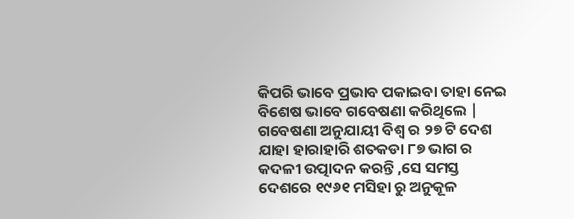କିପରି ଭାବେ ପ୍ରଭାବ ପକାଇବା ତାହା ନେଇ ବିଶେଷ ଭାବେ ଗବେଷଣା କରିଥିଲେ |
ଗବେଷଣା ଅନୁଯାୟୀ ବିଶ୍ୱ ର ୨୭ ଟି ଦେଶ ଯାହା ହାରାହାରି ଶତକଡା ୮୭ ଭାଗ ର କଦଳୀ ଉତ୍ପାଦନ କରନ୍ତି ,ସେ ସମସ୍ତ ଦେଶରେ ୧୯୬୧ ମସିହା ରୁ ଅନୁକୂଳ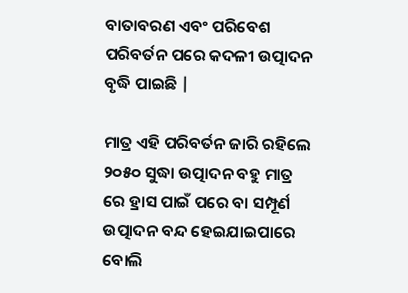ବାତାବରଣ ଏବଂ ପରିବେଶ ପରିବର୍ତନ ପରେ କଦଳୀ ଉତ୍ପାଦନ ବୃଦ୍ଧି ପାଇଛି |

ମାତ୍ର ଏହି ପରିବର୍ତନ ଜାରି ରହିଲେ ୨୦୫୦ ସୁଦ୍ଧା ଉତ୍ପାଦନ ବହୁ ମାତ୍ର ରେ ହ୍ରାସ ପାଇଁ ପରେ ବା ସମ୍ପୂର୍ଣ ଉତ୍ପାଦନ ବନ୍ଦ ହେଇଯାଇପାରେ ବୋଲି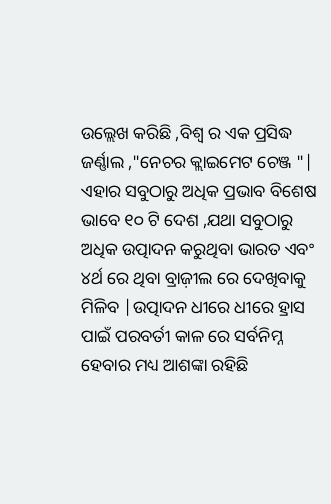ଉଲ୍ଲେଖ କରିଛି ,ବିଶ୍ୱ ର ଏକ ପ୍ରସିଦ୍ଧ ଜର୍ଣ୍ଣାଲ ,"ନେଚର କ୍ଲାଇମେଟ ଚେଞ୍ଜ "|
ଏହାର ସବୁଠାରୁ ଅଧିକ ପ୍ରଭାବ ବିଶେଷ ଭାବେ ୧୦ ଟି ଦେଶ ,ଯଥା ସବୁଠାରୁ ଅଧିକ ଉତ୍ପାଦନ କରୁଥିବା ଭାରତ ଏବଂ ୪ର୍ଥ ରେ ଥିବା ବ୍ରାଜ଼ୀଲ ରେ ଦେଖିବାକୁ ମିଳିବ |ଉତ୍ପାଦନ ଧୀରେ ଧୀରେ ହ୍ରାସ ପାଇଁ ପରବର୍ତୀ କାଳ ରେ ସର୍ବନିମ୍ନ ହେବାର ମଧ୍ୟ ଆଶଙ୍କା ରହିଛି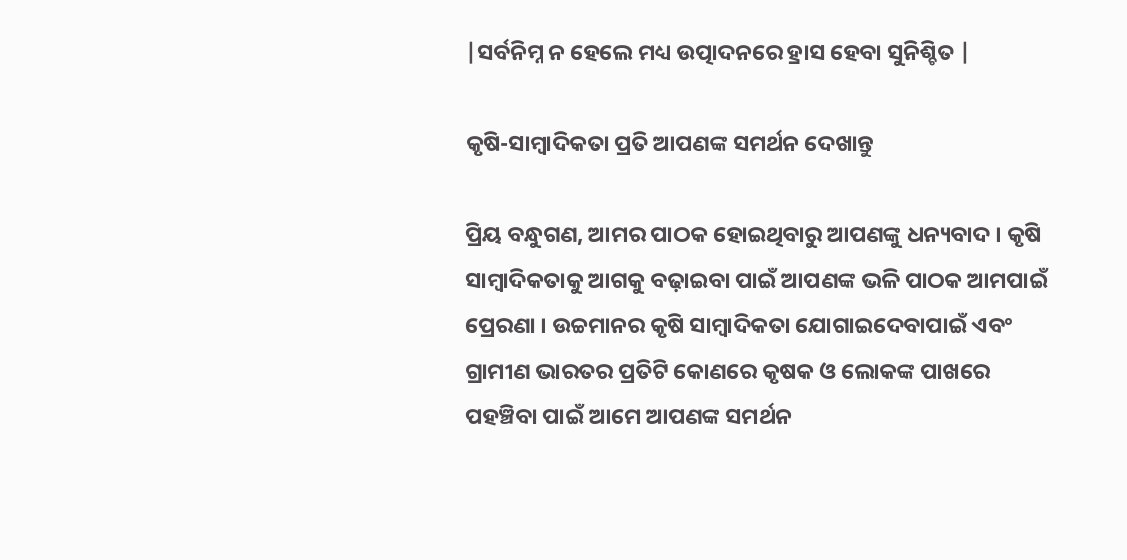|ସର୍ବନିମ୍ନ ନ ହେଲେ ମଧ୍ୟ ଉତ୍ପାଦନରେ ହ୍ରାସ ହେବା ସୁନିଶ୍ଚିତ |

କୃଷି-ସାମ୍ବାଦିକତା ପ୍ରତି ଆପଣଙ୍କ ସମର୍ଥନ ଦେଖାନ୍ତୁ

ପ୍ରିୟ ବନ୍ଧୁଗଣ, ଆମର ପାଠକ ହୋଇଥିବାରୁ ଆପଣଙ୍କୁ ଧନ୍ୟବାଦ । କୃଷି ସାମ୍ବାଦିକତାକୁ ଆଗକୁ ବଢ଼ାଇବା ପାଇଁ ଆପଣଙ୍କ ଭଳି ପାଠକ ଆମପାଇଁ ପ୍ରେରଣା । ଉଚ୍ଚମାନର କୃଷି ସାମ୍ବାଦିକତା ଯୋଗାଇଦେବାପାଇଁ ଏବଂ ଗ୍ରାମୀଣ ଭାରତର ପ୍ରତିଟି କୋଣରେ କୃଷକ ଓ ଲୋକଙ୍କ ପାଖରେ ପହଞ୍ଚିବା ପାଇଁ ଆମେ ଆପଣଙ୍କ ସମର୍ଥନ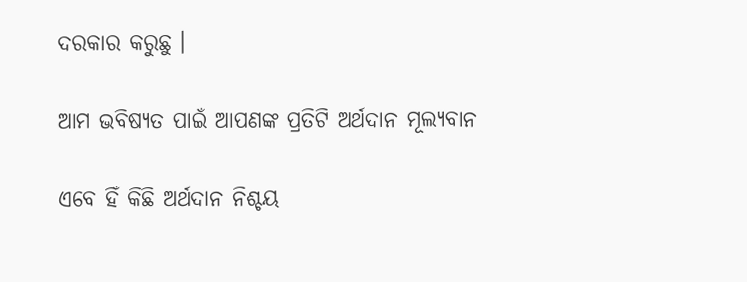ଦରକାର କରୁଛୁ ।

ଆମ ଭବିଷ୍ୟତ ପାଇଁ ଆପଣଙ୍କ ପ୍ରତିଟି ଅର୍ଥଦାନ ମୂଲ୍ୟବାନ

ଏବେ ହିଁ କିଛି ଅର୍ଥଦାନ ନିଶ୍ଚୟ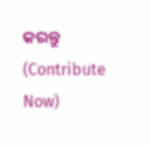କରନ୍ତୁ (Contribute Now)